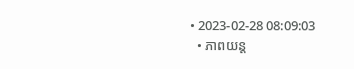• 2023-02-28 08:09:03
  • ភាពយន្ត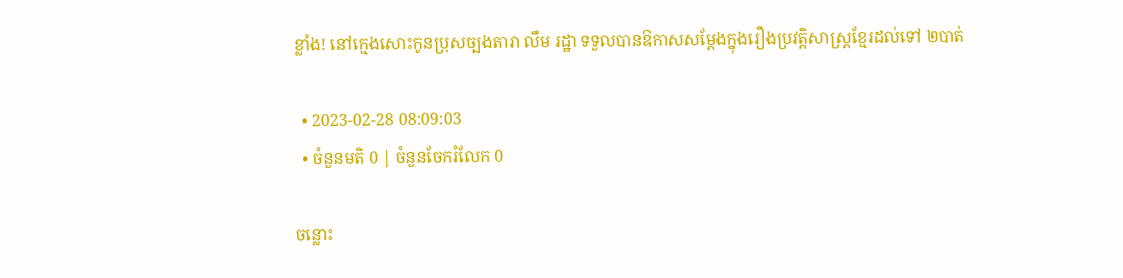ខ្លាំង! នៅក្មេងសោះកូនប្រុសច្បងតារា លឹម រដ្ឋា ទទួលបានឱកាសសម្ដែងក្នុងរឿងប្រវត្ដិសាស្ដ្រខ្មែរដល់ទៅ ២បាត់

  • 2023-02-28 08:09:03
  • ចំនួនមតិ 0 | ចំនួនចែករំលែក 0

ចន្លោះ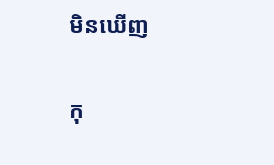មិនឃើញ

កុ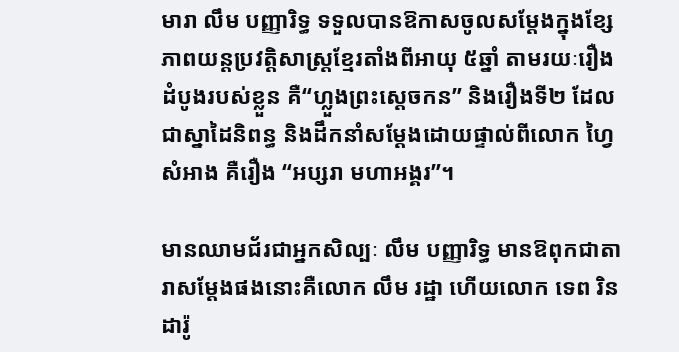មារា លឹម បញ្ញារិទ្ធ ទទួលបានឱកាសចូលសម្ដែងក្នុងខ្សែភាពយន្ដប្រវត្ដិសាស្ដ្រខ្មែរតាំងពីអាយុ ៥ឆ្នាំ តាមរយៈរឿងដំបូងរបស់ខ្លួន គឺ“ហ្លួងព្រះស្ដេចកន” និងរឿងទី២ ដែលជាស្នាដៃនិពន្ធ និងដឹកនាំសម្ដែងដោយផ្ទាល់ពីលោក ហ្វៃ សំអាង គឺរឿង “អប្សរា មហាអង្គរ”។

មានឈាមជ័រជាអ្នកសិល្បៈ លឹម បញ្ញារិទ្ធ មានឱពុកជាតារាសម្ដែងផងនោះគឺលោក លឹម រដ្ឋា ហើយលោក ទេព រិនដារ៉ូ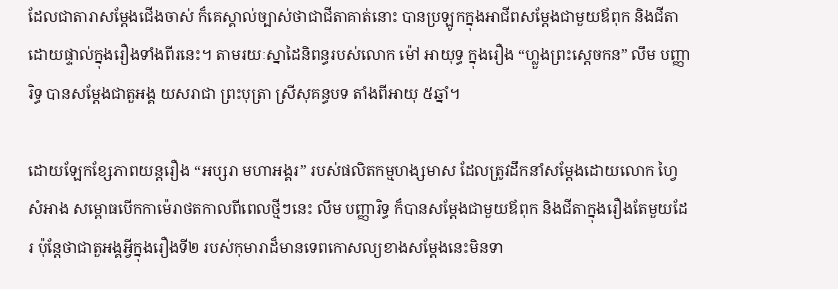ដែលជាតារាសម្ដែងជើងចាស់ ក៏គេស្គាល់ច្បាស់ថាជាជីតាគាត់នោះ បានប្រឡូកក្នុងអាជីពសម្ដែងជាមួយឪពុក និងជីតាដោយផ្ទាល់ក្នុងរឿងទាំងពីរនេះ។ តាមរយៈស្នាដៃនិពន្ធរបស់លោក ម៉ៅ អាយុទ្ធ ក្នុងរឿង “ហ្លួងព្រះស្ដេចកន” លឹម បញ្ញារិទ្ធ បានសម្ដែងជាតួអង្គ យសរាជា ព្រះបុត្រា ស្រីសុគន្ធបទ តាំងពីអាយុ ៥ឆ្នាំ។

ដោយឡែកខ្សែភាពយន្ដរឿង “អប្សរា មហាអង្គរ” របស់ផលិតកម្មហង្សមាស ដែលត្រូវដឹកនាំសម្ដែងដោយលោក ហ្វៃ សំអាង សម្ពោធបើកកាម៉េរាថតកាលពីពេលថ្មីៗនេះ លឹម បញ្ញារិទ្ធ ក៏បានសម្ដែងជាមួយឪពុក និងជីតាក្នុងរឿងតែមួយដែរ ប៉ុន្ដែថាជាតួអង្គអ្វីក្នុងរឿងទី២ របស់កុមារាដ៏មានទេពកោសល្យខាងសម្ដែងនេះមិនទា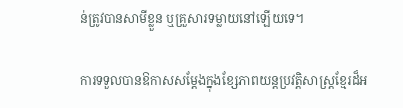ន់ត្រូវបានសាមីខ្លួន ឬគ្រួសារទម្លាយនៅឡើយទេ។

ការទទួលបានឱកាសសម្ដែងក្នុងខ្សែភាពយន្ដប្រវត្ដិសាស្ដ្រខ្មែរដ៏អ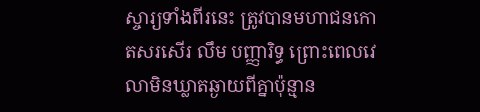ស្ចារ្យទាំងពីរនេះ ត្រូវបានមហាជនកោតសរសើរ លឹម បញ្ញារិទ្ធ ព្រោះពេលវេលាមិនឃ្លាតឆ្ងាយពីគ្នាប៉ុន្មាន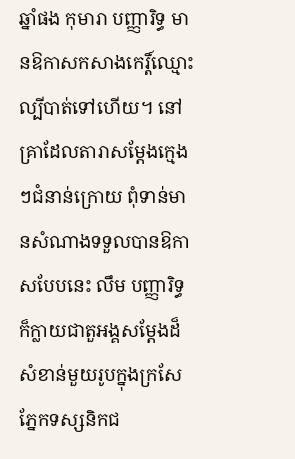ឆ្នាំផង កុមារា បញ្ញារិទ្ធ មានឱកាសកសាងកេរ្ដិ៍ឈ្មោះល្បីបាត់ទៅហើយ។ នៅគ្រាដែលតារាសម្ដែងក្មេងៗជំនាន់ក្រោយ ពុំទាន់មានសំណាងទទួលបានឱកាសបែបនេះ លឹម បញ្ញារិទ្ធ ក៏ក្លាយជាតួអង្គសម្ដែងដ៏សំខាន់មួយរូបក្នុងក្រសែភ្នែកទស្សនិកជ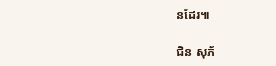នដែរ៕

ជិន សុភ័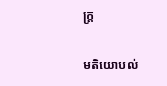ក្ដ្រ

មតិយោបល់